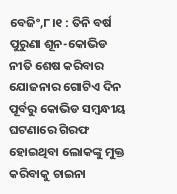ବେଜିଂ,୮।୧ : ତିନି ବର୍ଷ ପୁରୁଣା ଶୂନ-କୋଭିଡ ନୀତି ଶେଷ କରିବାର ଯୋଜନାର ଗୋଟିଏ ଦିନ ପୂର୍ବରୁ କୋଭିଡ ସମ୍ବନ୍ଧୀୟ ଘଟଣାରେ ଗିରଫ ହୋଇଥିବା ଲୋକଙ୍କୁ ମୁକ୍ତ କରିବାକୁ ଚାଇନା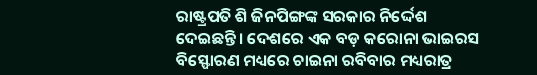ରାଷ୍ଟ୍ରପତି ଶି ଜିନପିଙ୍ଗଙ୍କ ସରକାର ନିର୍ଦ୍ଦେଶ ଦେଇଛନ୍ତି। ଦେଶରେ ଏକ ବଡ଼ କରୋନା ଭାଇରସ ବିସ୍ଫୋରଣ ମଧ୍ୟରେ ଚାଇନା ରବିବାର ମଧ୍ୟରାତ୍ର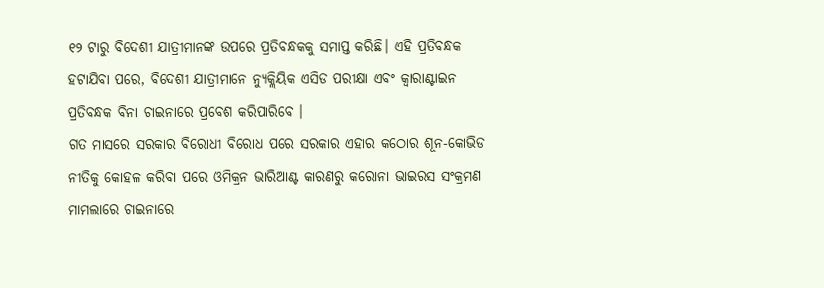୧୨ ଟାରୁ ବିଦେଶୀ ଯାତ୍ରୀମାନଙ୍କ ଉପରେ ପ୍ରତିବନ୍ଧକକୁ ସମାପ୍ତ କରିଛି। ଏହି ପ୍ରତିବନ୍ଧକ ହଟାଯିବା ପରେ, ବିଦେଶୀ ଯାତ୍ରୀମାନେ ନ୍ୟୁକ୍ଲିୟିକ ଏସିଡ ପରୀକ୍ଷା ଏବଂ କ୍ୱାରାଣ୍ଟାଇନ ପ୍ରତିବନ୍ଧକ ବିନା ଚାଇନାରେ ପ୍ରବେଶ କରିପାରିବେ ।
ଗତ ମାସରେ ସରକାର ବିରୋଧୀ ବିରୋଧ ପରେ ସରକାର ଏହାର କଠୋର ଶୂନ-କୋଭିଡ ନୀତିକୁ କୋହଳ କରିବା ପରେ ଓମିକ୍ରନ ଭାରିଆଣ୍ଟ କାରଣରୁ କରୋନା ଭାଇରସ ସଂକ୍ରମଣ ମାମଲାରେ ଚାଇନାରେ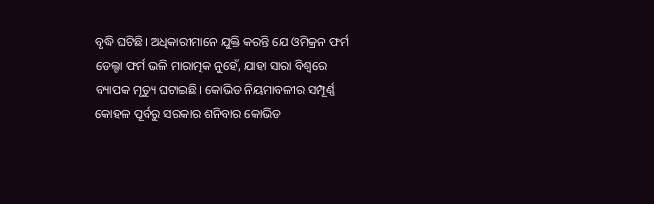ବୃଦ୍ଧି ଘଟିଛି। ଅଧିକାରୀମାନେ ଯୁକ୍ତି କରନ୍ତି ଯେ ଓମିକ୍ରନ ଫର୍ମ ଡେଲ୍ଟା ଫର୍ମ ଭଳି ମାରାତ୍ମକ ନୁହେଁ, ଯାହା ସାରା ବିଶ୍ୱରେ ବ୍ୟାପକ ମୃତ୍ୟୁ ଘଟାଇଛି। କୋଭିଡ ନିୟମାବଳୀର ସମ୍ପୂର୍ଣ୍ଣ କୋହଳ ପୂର୍ବରୁ ସରକାର ଶନିବାର କୋଭିଡ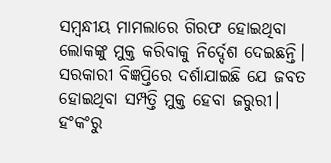ସମ୍ବନ୍ଧୀୟ ମାମଲାରେ ଗିରଫ ହୋଇଥିବା ଲୋକଙ୍କୁ ମୁକ୍ତ କରିବାକୁ ନିର୍ଦ୍ଦେଶ ଦେଇଛନ୍ତି।
ସରକାରୀ ବିଜ୍ଞପ୍ତିରେ ଦର୍ଶାଯାଇଛି ଯେ ଜବତ ହୋଇଥିବା ସମ୍ପତ୍ତି ମୁକ୍ତ ହେବା ଜରୁରୀ। ହଂକଂରୁ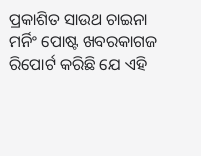ପ୍ରକାଶିତ ସାଉଥ ଚାଇନା ମର୍ନିଂ ପୋଷ୍ଟ ଖବରକାଗଜ ରିପୋର୍ଟ କରିଛି ଯେ ଏହି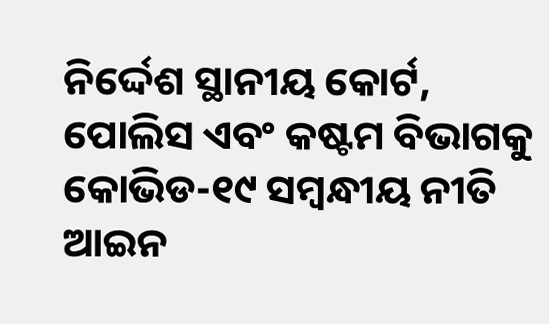ନିର୍ଦ୍ଦେଶ ସ୍ଥାନୀୟ କୋର୍ଟ, ପୋଲିସ ଏବଂ କଷ୍ଟମ ବିଭାଗକୁ କୋଭିଡ-୧୯ ସମ୍ବନ୍ଧୀୟ ନୀତି ଆଇନ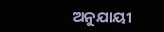ଅନୁଯାୟୀ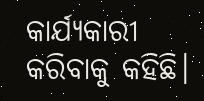କାର୍ଯ୍ୟକାରୀ କରିବାକୁ କହିଛି।